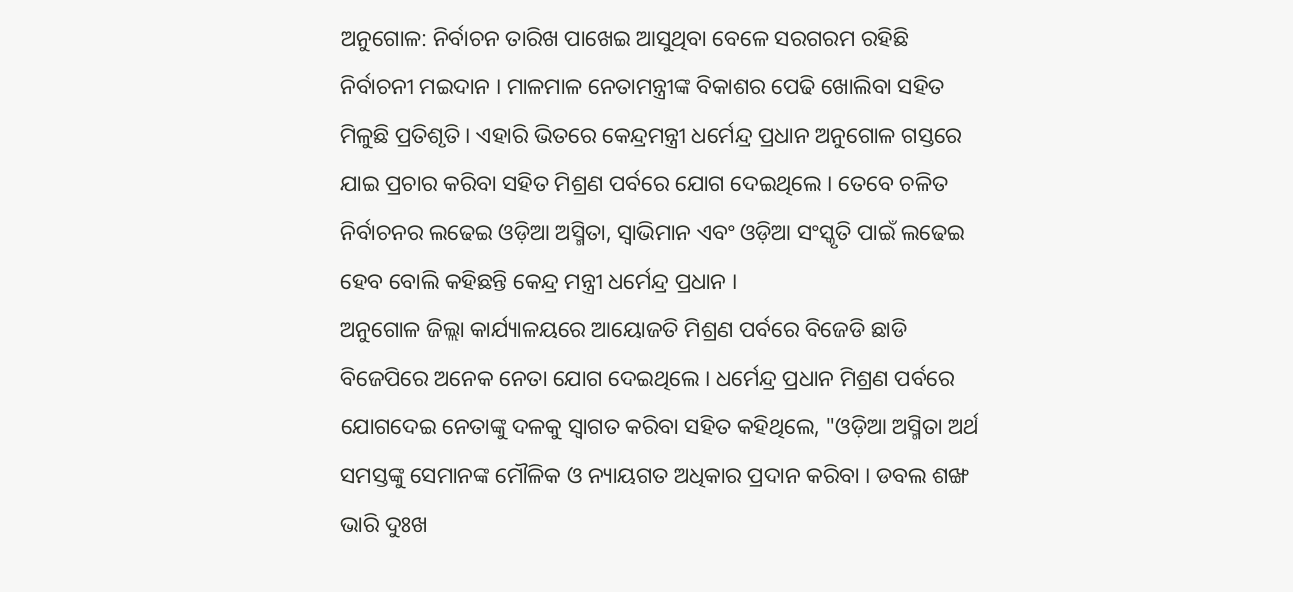ଅନୁଗୋଳ: ନିର୍ବାଚନ ତାରିଖ ପାଖେଇ ଆସୁଥିବା ବେଳେ ସରଗରମ ରହିଛି ନିର୍ବାଚନୀ ମଇଦାନ । ମାଳମାଳ ନେତାମନ୍ତ୍ରୀଙ୍କ ବିକାଶର ପେଢି ଖୋଲିବା ସହିତ ମିଳୁଛି ପ୍ରତିଶୃତି । ଏହାରି ଭିତରେ କେନ୍ଦ୍ରମନ୍ତ୍ରୀ ଧର୍ମେନ୍ଦ୍ର ପ୍ରଧାନ ଅନୁଗୋଳ ଗସ୍ତରେ ଯାଇ ପ୍ରଚାର କରିବା ସହିତ ମିଶ୍ରଣ ପର୍ବରେ ଯୋଗ ଦେଇଥିଲେ । ତେବେ ଚଳିତ ନିର୍ବାଚନର ଲଢେଇ ଓଡ଼ିଆ ଅସ୍ମିତା, ସ୍ୱାଭିମାନ ଏବଂ ଓଡ଼ିଆ ସଂସ୍କୃତି ପାଇଁ ଲଢେଇ ହେବ ବୋଲି କହିଛନ୍ତି କେନ୍ଦ୍ର ମନ୍ତ୍ରୀ ଧର୍ମେନ୍ଦ୍ର ପ୍ରଧାନ ।
ଅନୁଗୋଳ ଜିଲ୍ଲା କାର୍ଯ୍ୟାଳୟରେ ଆୟୋଜତି ମିଶ୍ରଣ ପର୍ବରେ ବିଜେଡି ଛାଡି ବିଜେପିରେ ଅନେକ ନେତା ଯୋଗ ଦେଇଥିଲେ । ଧର୍ମେନ୍ଦ୍ର ପ୍ରଧାନ ମିଶ୍ରଣ ପର୍ବରେ ଯୋଗଦେଇ ନେତାଙ୍କୁ ଦଳକୁ ସ୍ବାଗତ କରିବା ସହିତ କହିଥିଲେ, "ଓଡ଼ିଆ ଅସ୍ମିତା ଅର୍ଥ ସମସ୍ତଙ୍କୁ ସେମାନଙ୍କ ମୌଳିକ ଓ ନ୍ୟାୟଗତ ଅଧିକାର ପ୍ରଦାନ କରିବା । ଡବଲ ଶଙ୍ଖ ଭାରି ଦୁଃଖ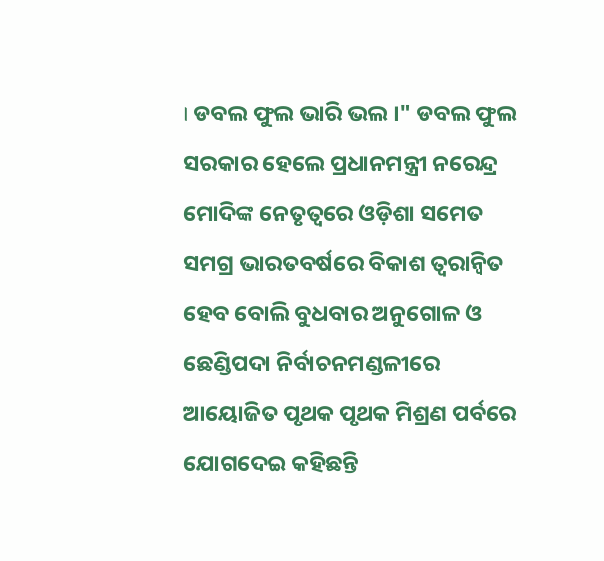। ଡବଲ ଫୁଲ ଭାରି ଭଲ ।" ଡବଲ ଫୁଲ ସରକାର ହେଲେ ପ୍ରଧାନମନ୍ତ୍ରୀ ନରେନ୍ଦ୍ର ମୋଦିଙ୍କ ନେତୃତ୍ୱରେ ଓଡ଼ିଶା ସମେତ ସମଗ୍ର ଭାରତବର୍ଷରେ ବିକାଶ ତ୍ୱରାନ୍ୱିତ ହେବ ବୋଲି ବୁଧବାର ଅନୁଗୋଳ ଓ ଛେଣ୍ଡିପଦା ନିର୍ବାଚନମଣ୍ଡଳୀରେ ଆୟୋଜିତ ପୃଥକ ପୃଥକ ମିଶ୍ରଣ ପର୍ବରେ ଯୋଗଦେଇ କହିଛନ୍ତି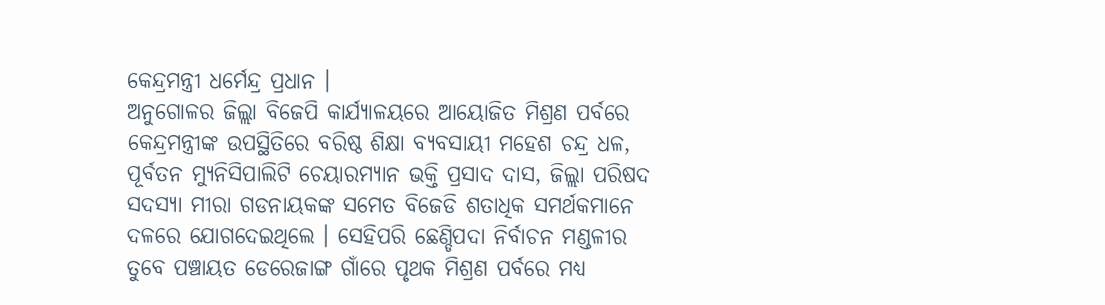କେନ୍ଦ୍ରମନ୍ତ୍ରୀ ଧର୍ମେନ୍ଦ୍ର ପ୍ରଧାନ ।
ଅନୁଗୋଳର ଜିଲ୍ଲା ବିଜେପି କାର୍ଯ୍ୟାଳୟରେ ଆୟୋଜିତ ମିଶ୍ରଣ ପର୍ବରେ କେନ୍ଦ୍ରମନ୍ତ୍ରୀଙ୍କ ଉପସ୍ଥିତିରେ ବରିଷ୍ଠ ଶିକ୍ଷା ବ୍ୟବସାୟୀ ମହେଶ ଚନ୍ଦ୍ର ଧଳ, ପୂର୍ବତନ ମ୍ୟୁନିସିପାଲିଟି ଚେୟାରମ୍ୟାନ ଭକ୍ତି ପ୍ରସାଦ ଦାସ, ଜିଲ୍ଲା ପରିଷଦ ସଦସ୍ୟା ମୀରା ଗଡନାୟକଙ୍କ ସମେତ ବିଜେଡି ଶତାଧିକ ସମର୍ଥକମାନେ ଦଳରେ ଯୋଗଦେଇଥିଲେ । ସେହିପରି ଛେଣ୍ଡିପଦା ନିର୍ବାଚନ ମଣ୍ଡଳୀର ତୁବେ ପଞ୍ଚାୟତ ଡେରେଜାଙ୍ଗ ଗାଁରେ ପୃଥକ ମିଶ୍ରଣ ପର୍ବରେ ମଧ୍ୟ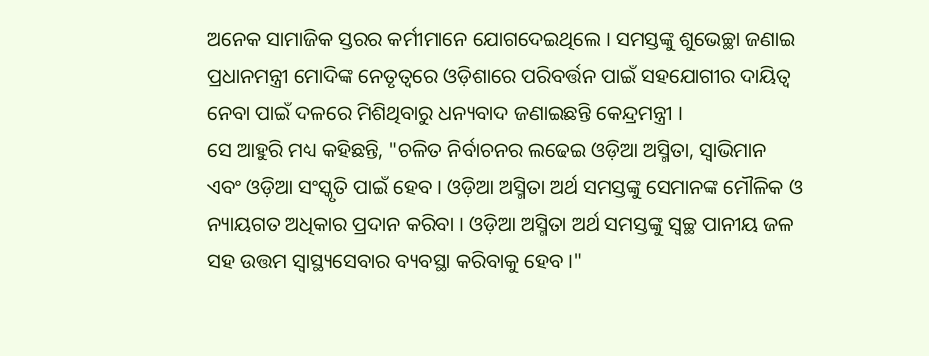ଅନେକ ସାମାଜିକ ସ୍ତରର କର୍ମୀମାନେ ଯୋଗଦେଇଥିଲେ । ସମସ୍ତଙ୍କୁ ଶୁଭେଚ୍ଛା ଜଣାଇ ପ୍ରଧାନମନ୍ତ୍ରୀ ମୋଦିଙ୍କ ନେତୃତ୍ୱରେ ଓଡ଼ିଶାରେ ପରିବର୍ତ୍ତନ ପାଇଁ ସହଯୋଗୀର ଦାୟିତ୍ୱ ନେବା ପାଇଁ ଦଳରେ ମିଶିଥିବାରୁ ଧନ୍ୟବାଦ ଜଣାଇଛନ୍ତି କେନ୍ଦ୍ରମନ୍ତ୍ରୀ ।
ସେ ଆହୁରି ମଧ୍ୟ କହିଛନ୍ତି, "ଚଳିତ ନିର୍ବାଚନର ଲଢେଇ ଓଡ଼ିଆ ଅସ୍ମିତା, ସ୍ୱାଭିମାନ ଏବଂ ଓଡ଼ିଆ ସଂସ୍କୃତି ପାଇଁ ହେବ । ଓଡ଼ିଆ ଅସ୍ମିତା ଅର୍ଥ ସମସ୍ତଙ୍କୁ ସେମାନଙ୍କ ମୌଳିକ ଓ ନ୍ୟାୟଗତ ଅଧିକାର ପ୍ରଦାନ କରିବା । ଓଡ଼ିଆ ଅସ୍ମିତା ଅର୍ଥ ସମସ୍ତଙ୍କୁ ସ୍ୱଚ୍ଛ ପାନୀୟ ଜଳ ସହ ଉତ୍ତମ ସ୍ୱାସ୍ଥ୍ୟସେବାର ବ୍ୟବସ୍ଥା କରିବାକୁ ହେବ ।"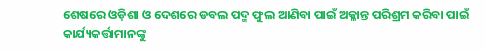ଶେଷରେ ଓଡ଼ିଶା ଓ ଦେଶରେ ଡବଲ ପଦ୍ମ ଫୁଲ ଆଣିବା ପାଇଁ ଅକ୍ଳାନ୍ତ ପରିଶ୍ରମ କରିବା ପାଇଁ କାର୍ଯ୍ୟକର୍ତ୍ତାମାନଙ୍କୁ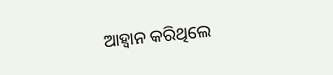ଆହ୍ବାନ କରିଥିଲେ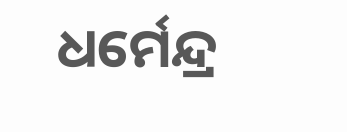ଧର୍ମେନ୍ଦ୍ର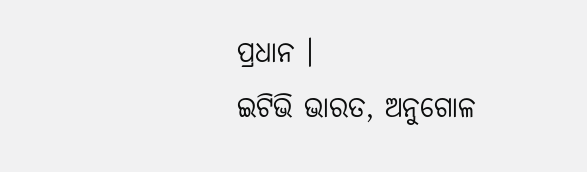ପ୍ରଧାନ ।
ଇଟିଭି ଭାରତ, ଅନୁଗୋଳ